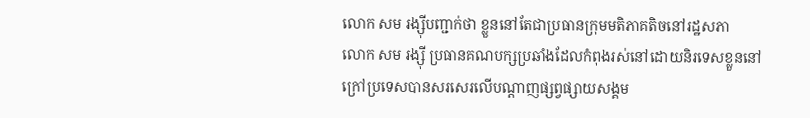លោក សម រង្ស៊ីបញ្ជាក់ថា ខ្លួននៅតែជាប្រធានក្រុមមតិភាគតិចនៅរដ្ឋសភា
លោក សម រង្ស៊ី ប្រធានគណបក្សប្រឆាំងដែលកំពុងរស់នៅដោយនិរទេសខ្លួននៅក្រៅប្រទេសបានសរសេរលើបណ្តាញផ្សព្វផ្សាយសង្គម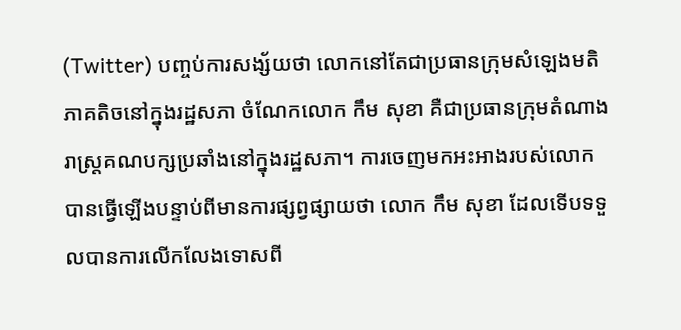(Twitter) បញ្ចប់ការសង្ស័យថា លោកនៅតែជាប្រធានក្រុមសំឡេងមតិភាគតិចនៅក្នុងរដ្ឋសភា ចំណែកលោក កឹម សុខា គឺជាប្រធានក្រុមតំណាងរាស្ត្រគណបក្សប្រឆាំងនៅក្នុងរដ្ឋសភា។ ការចេញមកអះអាងរបស់លោក បានធ្វើឡើងបន្ទាប់ពីមានការផ្សព្វផ្សាយថា លោក កឹម សុខា ដែលទើបទទួលបានការលើកលែងទោសពី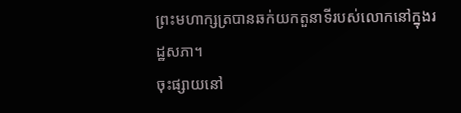ព្រះមហាក្សត្របានឆក់យកតួនាទីរបស់លោកនៅក្នុងរដ្ឋសភា។
ចុះផ្សាយនៅ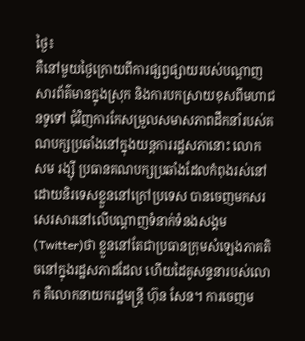ថ្ងៃ៖
គឺនៅមួយថ្ងៃក្រោយពីការផ្សព្វផ្សាយរបស់បណ្តាញសារព័ត៌មានក្នុងស្រុក និងការបកស្រាយខុសពីមហាជនទូទៅ ជុំវិញការកែសម្រួលសមាសភាពដឹកនាំរបស់គណបក្សប្រឆាំងនៅក្នុងយន្តការរដ្ឋសភានោះ លោក សម រង្ស៊ី ប្រធានគណបក្សប្រឆាំងដែលកំពុងរស់នៅដោយនិរទេសខ្លួននៅក្រៅប្រទេស បានចេញមកសរសេរសារនៅលើបណ្តាញទំនាក់ទំនងសង្គម (Twitter)ថា ខ្លួននៅតែជាប្រធានក្រុមសំឡេងភាគតិចនៅក្នុងរដ្ឋសភាដដែល ហើយដៃគូសន្ទនារបស់លោក គឺលោកនាយករដ្ឋមន្ត្រី ហ៊ុន សែន។ ការចេញម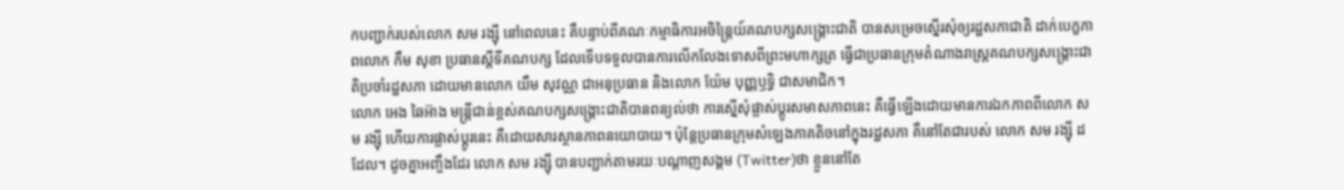កបញ្ជាក់របស់លោក សម រង្ស៊ី នៅពេលនេះ គឺបន្ទាប់ពីគណៈកម្មាធិការអចិន្ត្រៃយ៍គណបក្សសង្គ្រោះជាតិ បានសម្រេចស្នើរសុំឲ្យរដ្ឋសភាជាតិ ដាក់បេក្ខភាពលោក កឹម សុខា ប្រធានស្តីទីគណបក្ស ដែលទើបទទួលបានការលើកលែងទោសពីព្រះមហាក្សត្រ ធ្វើជាប្រធានក្រុមតំណាងរាស្ត្រគណបក្សសង្គ្រោះជាតិប្រចាំរដ្ឋសភា ដោយមានលោក យឹម សុវណ្ណ ជាអនុប្រធាន និងលោក យ៉ែម បុញ្ញឫទ្ធិ ជាសមាជិក។
លោក អេង ឆៃអ៊ាង មន្ត្រីជាន់ខ្ពស់គណបក្សសង្គ្រោះជាតិបានពន្យល់ថា ការស្នើសុំផ្លាស់ប្តូរសមាសភាពនេះ គឺធ្វើឡើងដោយមានការឯកភាពពីលោក សម រង្ស៊ី ហើយការផ្លាស់ប្តូរនេះ គឺដោយសារស្ថានភាពនយោបាយ។ ប៉ុន្តែប្រធានក្រុមសំឡេងភាគតិចនៅក្នុងរដ្ឋសភា គឺនៅតែជារបស់ លោក សម រង្ស៊ី ដដែល។ ដូចគ្នាអញ្ចឹងដែរ លោក សម រង្ស៊ី បានបញ្ជាក់តាមរយៈបណ្តាញសង្គម (Twitter)ថា ខ្លួននៅតែ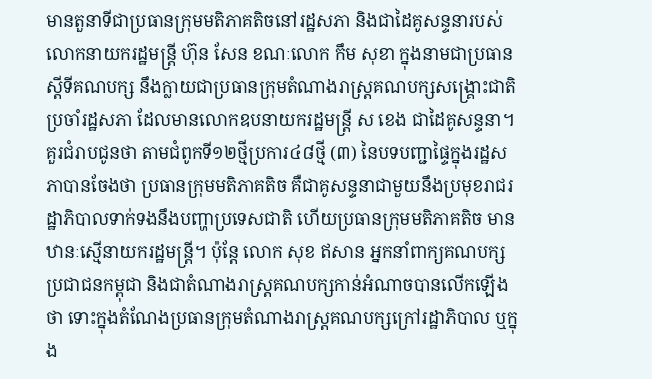មានតួនាទីជាប្រធានក្រុមមតិភាគតិចនៅរដ្ឋសភា និងជាដៃគូសន្ទនារបស់លោកនាយករដ្ឋមន្ត្រី ហ៊ុន សែន ខណៈលោក កឹម សុខា ក្នុងនាមជាប្រធានស្តីទីគណបក្ស នឹងក្លាយជាប្រធានក្រុមតំណាងរាស្ត្រគណបក្សសង្គ្រោះជាតិប្រចាំរដ្ឋសភា ដែលមានលោកឧបនាយករដ្ឋមន្ត្រី ស ខេង ជាដៃគូសន្ទនា។
គួរជំរាបជូនថា តាមជំពូកទី១២ថ្មីប្រការ៤៨ថ្មី (៣) នៃបទបញ្ជាផ្ទៃក្នុងរដ្ឋសភាបានចែងថា ប្រធានក្រុមមតិភាគតិច គឺជាគូសន្ទនាជាមួយនឹងប្រមុខរាជរដ្ឋាភិបាលទាក់ទងនឹងបញ្ហាប្រទេសជាតិ ហើយប្រធានក្រុមមតិភាគតិច មានឋានៈស្មើនាយករដ្ឋមន្ត្រី។ ប៉ុន្តែ លោក សុខ ឥសាន អ្នកនាំពាក្យគណបក្សប្រជាជនកម្ពុជា និងជាតំណាងរាស្ត្រគណបក្សកាន់អំណាចបានលើកឡើងថា ទោះក្នុងតំណែងប្រធានក្រុមតំណាងរាស្ត្រគណបក្សក្រៅរដ្ឋាភិបាល ឬក្នុង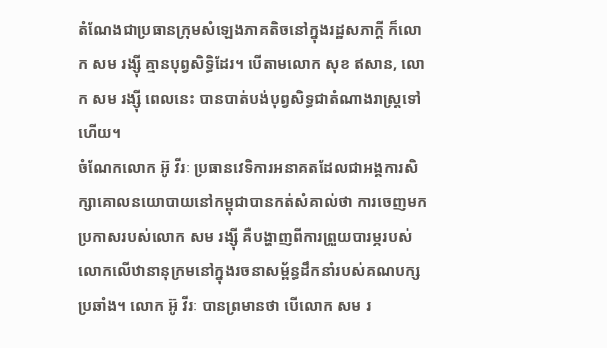តំណែងជាប្រធានក្រុមសំឡេងភាគតិចនៅក្នុងរដ្ឋសភាក្តី ក៏លោក សម រង្ស៊ី គ្មានបុព្វសិទ្ធិដែរ។ បើតាមលោក សុខ ឥសាន, លោក សម រង្ស៊ី ពេលនេះ បានបាត់បង់បុព្វសិទ្ធជាតំណាងរាស្ត្រទៅហើយ។
ចំណែកលោក អ៊ូ វីរៈ ប្រធានវេទិការអនាគតដែលជាអង្គការសិក្សាគោលនយោបាយនៅកម្ពុជាបានកត់សំគាល់ថា ការចេញមកប្រកាសរបស់លោក សម រង្ស៊ី គឺបង្ហាញពីការព្រួយបារម្ភរបស់លោកលើឋានានុក្រមនៅក្នុងរចនាសម្ព័ន្ធដឹកនាំរបស់គណបក្សប្រឆាំង។ លោក អ៊ូ វីរៈ បានព្រមានថា បើលោក សម រ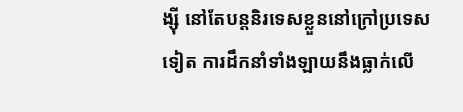ង្ស៊ី នៅតែបន្តនិរទេសខ្លួននៅក្រៅប្រទេសទៀត ការដឹកនាំទាំងឡាយនឹងធ្លាក់លើ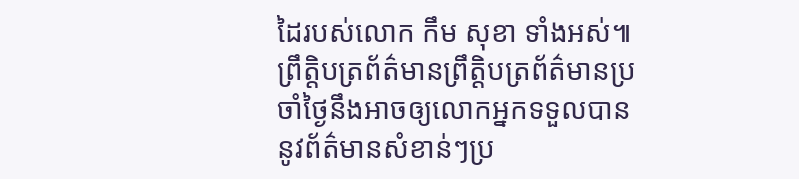ដៃរបស់លោក កឹម សុខា ទាំងអស់៕
ព្រឹត្តិបត្រព័ត៌មានព្រឹត្តិបត្រព័ត៌មានប្រចាំថ្ងៃនឹងអាចឲ្យលោកអ្នកទទួលបាននូវព័ត៌មានសំខាន់ៗប្រ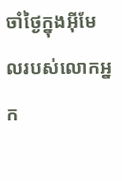ចាំថ្ងៃក្នុងអ៊ីមែលរបស់លោកអ្នក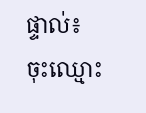ផ្ទាល់៖
ចុះឈ្មោះ